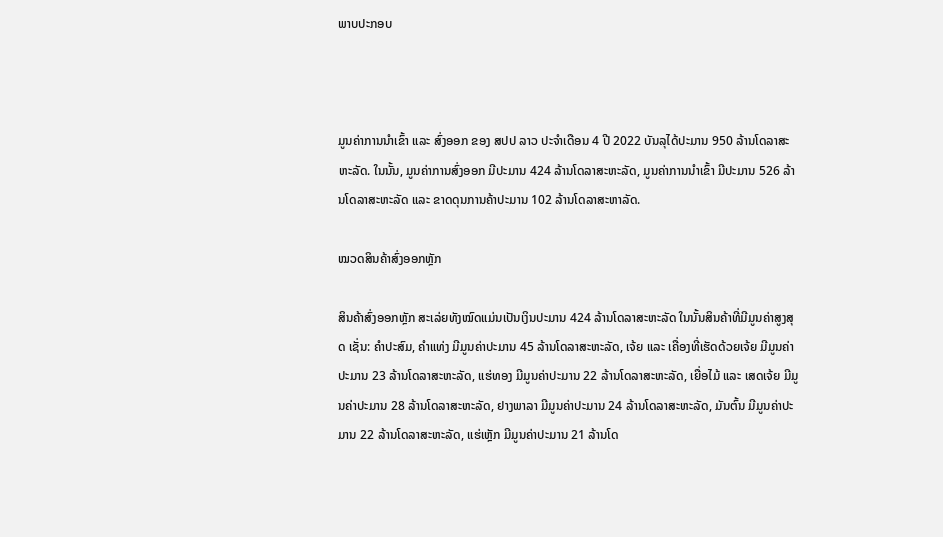ພາບປະກອບ



ມູນຄ່າການນໍາເຂົ້າ ແລະ ສົ່ງອອກ ຂອງ ສປປ ລາວ ປະຈໍາເດືອນ 4 ປີ 2022 ບັນລຸໄດ້ປະມານ 950 ລ້ານໂດລາສະຫະລັດ. ໃນນັ້ນ, ມູນຄ່າການສົ່ງອອກ ມີປະມານ 424 ລ້ານໂດລາສະຫະລັດ, ມູນຄ່າການນໍາເຂົ້າ ມີປະມານ 526 ລ້ານໂດລາສະຫະລັດ ແລະ ຂາດດຸນການຄ້າປະມານ 102 ລ້ານໂດລາສະຫາລັດ.

ໝວດສິນຄ້າສົ່ງອອກຫຼັກ

ສິນຄ້າສົ່ງອອກຫຼັກ ສະເລ່ຍທັງໝົດແມ່ນເປັນເງິນປະມານ 424 ລ້ານໂດລາສະຫະລັດ ໃນນັ້ນສິນຄ້າທີ່ມີມູນຄ່າສູງສຸດ ເຊັ່ນ: ຄຳປະສົມ, ຄຳແທ່ງ ມີມູນຄ່າປະມານ 45 ລ້ານໂດລາສະຫະລັດ, ເຈ້ຍ ແລະ ເຄື່ອງທີ່ເຮັດດ້ວຍເຈ້ຍ ມີມູນຄ່າປະມານ 23 ລ້ານໂດລາສະຫະລັດ, ແຮ່ທອງ ມີມູນຄ່າປະມານ 22 ລ້ານໂດລາສະຫະລັດ, ເຍື່ອໄມ້ ແລະ ເສດເຈ້ຍ ມີມູນຄ່າປະມານ 28 ລ້ານໂດລາສະຫະລັດ, ຢາງພາລາ ມີມູນຄ່າປະມານ 24 ລ້ານໂດລາສະຫະລັດ, ມັນຕົ້ນ ມີມູນຄ່າປະມານ 22 ລ້ານໂດລາສະຫະລັດ, ແຮ່ເຫຼັກ ມີມູນຄ່າປະມານ 21 ລ້ານໂດ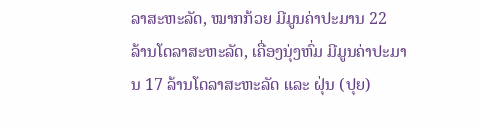ລາສະຫະລັດ, ໝາກກ້ວຍ ມີມູນຄ່າປະມານ 22 ລ້ານໂດລາສະຫະລັດ, ເຄື່ອງນຸ່ງຫົ່ມ ມີມູນຄ່າປະມານ 17 ລ້ານໂດລາສະຫະລັດ ແລະ ຝຸ່ນ (ປຸຍ)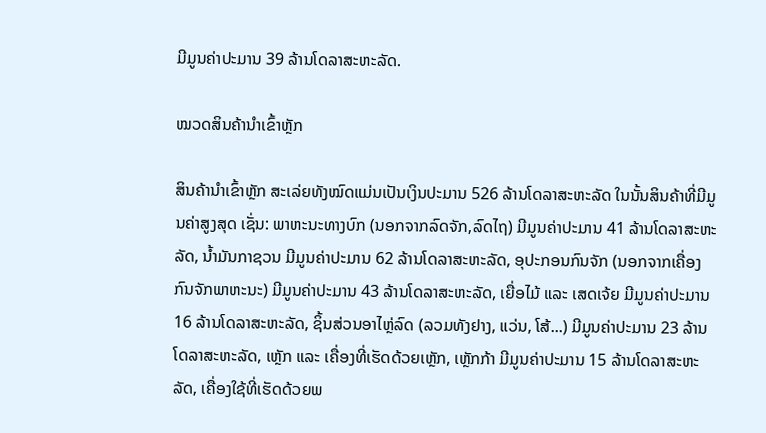ມີມູນຄ່າປະມານ 39 ລ້ານໂດລາສະຫະລັດ.

ໝວດສິນຄ້ານໍາເຂົ້າຫຼັກ

ສິນຄ້ານໍາເຂົ້າຫຼັກ ສະເລ່ຍທັງໝົດແມ່ນເປັນເງິນປະມານ 526 ລ້ານໂດລາສະຫະລັດ ໃນນັ້ນສິນຄ້າທີ່ມີມູນຄ່າສູງສຸດ ເຊັ່ນ: ພາຫະນະທາງບົກ (ນອກຈາກລົດຈັກ,ລົດໄຖ) ມີມູນຄ່າປະມານ 41 ລ້ານໂດລາສະຫະລັດ, ນ້ຳມັນກາຊວນ ມີມູນຄ່າປະມານ 62 ລ້ານໂດລາສະຫະລັດ, ອຸປະກອນກົນຈັກ (ນອກຈາກເຄື່ອງກົນຈັກພາຫະນະ) ມີມູນຄ່າປະມານ 43 ລ້ານໂດລາສະຫະລັດ, ເຍື່ອໄມ້ ແລະ ເສດເຈ້ຍ ມີມູນຄ່າປະມານ 16 ລ້ານໂດລາສະຫະລັດ, ຊິ້ນສ່ວນອາໄຫຼ່ລົດ (ລວມທັງຢາງ, ແວ່ນ, ໂສ້...) ມີມູນຄ່າປະມານ 23 ລ້ານໂດລາສະຫະລັດ, ເຫຼັກ ແລະ ເຄື່ອງທີ່ເຮັດດ້ວຍເຫຼັກ, ເຫຼັກກ້າ ມີມູນຄ່າປະມານ 15 ລ້ານໂດລາສະຫະລັດ, ເຄື່ອງໃຊ້ທີ່ເຮັດດ້ວຍພ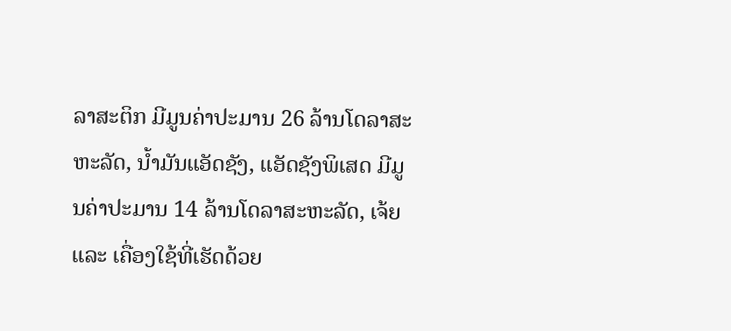ລາສະຕິກ ມີມູນຄ່າປະມານ 26 ລ້ານໂດລາສະຫະລັດ, ນ້ຳມັນແອັດຊັງ, ແອັດຊັງພິເສດ ມີມູນຄ່າປະມານ 14 ລ້ານໂດລາສະຫະລັດ, ເຈ້ຍ ແລະ ເຄື່ອງໃຊ້ທີ່ເຮັດດ້ວຍ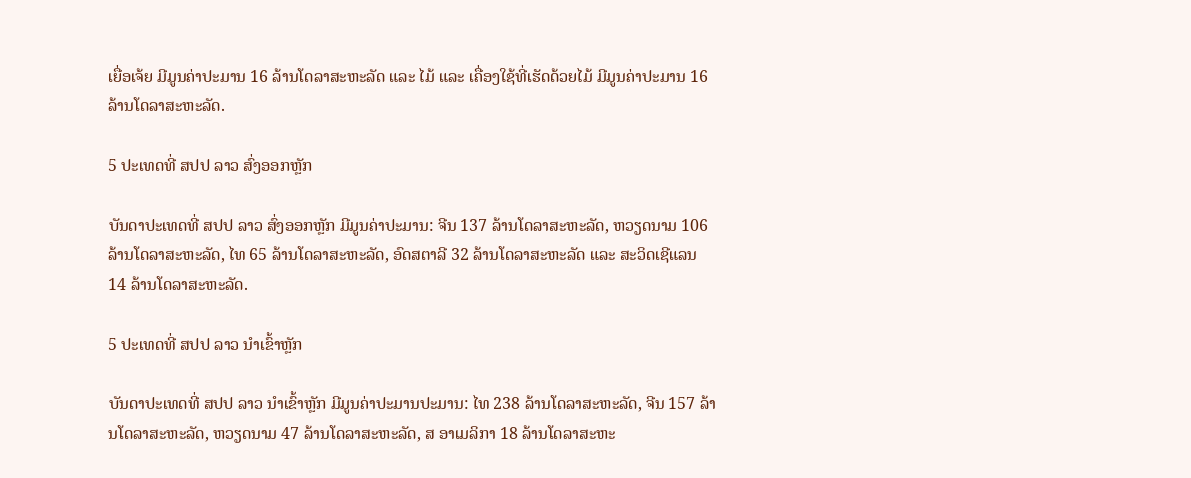ເຍື່ອເຈ້ຍ ມີມູນຄ່າປະມານ 16 ລ້ານໂດລາສະຫະລັດ ແລະ ໄມ້ ແລະ ເຄື່ອງໃຊ້ທີ່ເຮັດດ້ວຍໄມ້ ມີມູນຄ່າປະມານ 16 ລ້ານໂດລາສະຫະລັດ.

5 ປະເທດທີ່ ສປປ ລາວ ສົ່ງອອກຫຼັກ

ບັນດາປະເທດທີ່ ສປປ ລາວ ສົ່ງອອກຫຼັກ ມີມູນຄ່າປະມານ: ຈີນ 137 ລ້ານໂດລາສະຫະລັດ, ຫວຽດນາມ 106 ລ້ານໂດລາສະຫະລັດ, ໄທ 65 ລ້ານໂດລາສະຫະລັດ, ອົດສຕາລີ 32 ລ້ານໂດລາສະຫະລັດ ແລະ ສະວິດເຊີແລນ 14 ລ້ານໂດລາສະຫະລັດ.

5 ປະເທດທີ່ ສປປ ລາວ ນໍາເຂົ້າຫຼັກ

ບັນດາປະເທດທີ່ ສປປ ລາວ ນໍາເຂົ້າຫຼັກ ມີມູນຄ່າປະມານປະມານ: ໄທ 238 ລ້ານໂດລາສະຫະລັດ, ຈີນ 157 ລ້ານໂດລາສະຫະລັດ, ຫວຽດນາມ 47 ລ້ານໂດລາສະຫະລັດ, ສ ອາເມລິກາ 18 ລ້ານໂດລາສະຫະ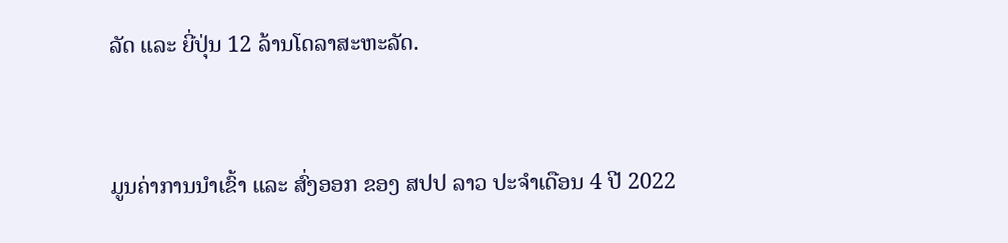ລັດ ແລະ ຍີ່ປຸ່ນ 12 ລ້ານໂດລາສະຫະລັດ.



ມູນຄ່າການນໍາເຂົ້າ ແລະ ສົ່ງອອກ ຂອງ ສປປ ລາວ ປະຈໍາເດືອນ 4 ປີ 2022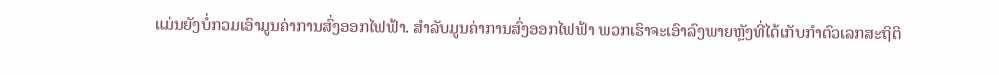ແມ່ນຍັງບໍ່ກວມເອົາມູນຄ່າການສົ່ງອອກໄຟຟ້າ. ສໍາລັບມູນຄ່າການສົ່ງອອກໄຟຟ້າ ພວກເຮົາຈະເອົາລົງພາຍຫຼັງທີ່ໄດ້ເກັບກໍາຕົວເລກສະຖິຕິ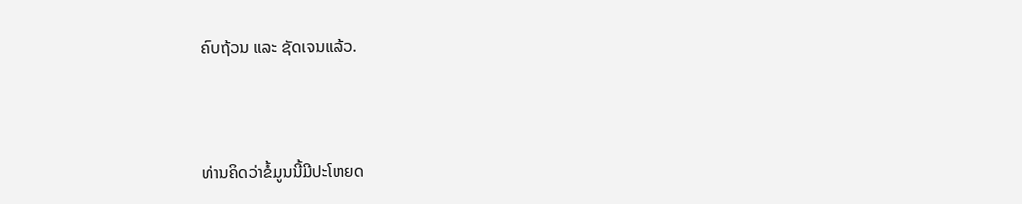ຄົບຖ້ວນ ແລະ ຊັດເຈນແລ້ວ.



ທ່ານຄິດວ່າຂໍ້ມູນນີ້ມີປະໂຫຍດ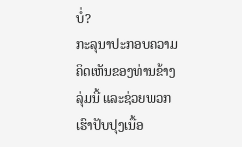ບໍ່?
ກະລຸນາປະກອບຄວາມຄິດເຫັນຂອງທ່ານຂ້າງລຸ່ມນີ້ ແລະຊ່ວຍພວກເຮົາປັບປຸງເນື້ອ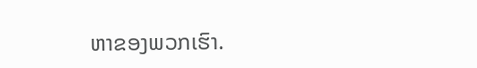ຫາຂອງພວກເຮົາ.